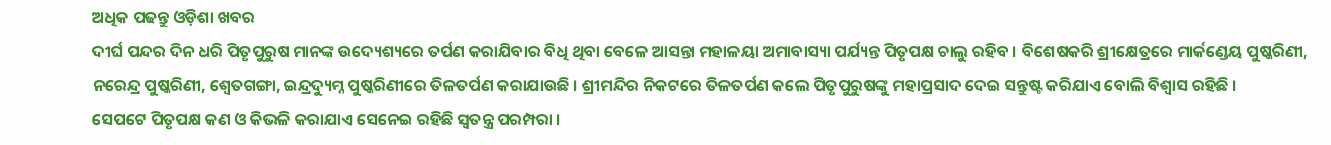ଅଧିକ ପଢନ୍ତୁ ଓଡ଼ିଶା ଖବର
ଦୀର୍ଘ ପନ୍ଦର ଦିନ ଧରି ପିତୃପୁରୁଷ ମାନଙ୍କ ଉଦ୍ୟେଶ୍ୟରେ ତର୍ପଣ କରାଯିବାର ବିଧି ଥିବା ବେଳେ ଆସନ୍ତା ମହାଳୟା ଅମାବାସ୍ୟା ପର୍ଯ୍ୟନ୍ତ ପିତୃପକ୍ଷ ଚାଲୁ ରହିବ । ବିଶେଷକରି ଶ୍ରୀକ୍ଷେତ୍ରରେ ମାର୍କଣ୍ଡେୟ ପୁଷ୍କରିଣୀ, ନରେନ୍ଦ୍ର ପୁଷ୍କରିଣୀ, ଶ୍ୱେତଗଙ୍ଗା, ଇନ୍ଦ୍ରଦ୍ୟୁମ୍ନ ପୁଷ୍କରିଣୀରେ ତିଳତର୍ପଣ କରାଯାଉଛି । ଶ୍ରୀମନ୍ଦିର ନିକଟରେ ତିଳତର୍ପଣ କଲେ ପିତୃପୁରୁଷଙ୍କୁ ମହାପ୍ରସାଦ ଦେଇ ସନ୍ତୁଷ୍ଟ କରିଯାଏ ବୋଲି ବିଶ୍ୱାସ ରହିଛି ।
ସେପଟେ ପିତୃପକ୍ଷ କଣ ଓ କିଭଳି କରାଯାଏ ସେନେଇ ରହିଛି ସ୍ୱତନ୍ତ୍ର ପରମ୍ପରା ।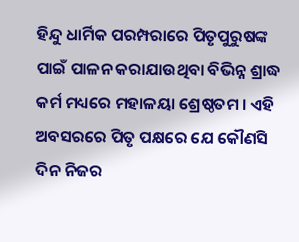ହିନ୍ଦୁ ଧାର୍ମିକ ପରମ୍ପରାରେ ପିତୃପୁରୁଷଙ୍କ ପାଇଁ ପାଳନ କରାଯାଉଥିବା ବିଭିନ୍ନ ଶ୍ରାଦ୍ଧ କର୍ମ ମଧ୍ୟରେ ମହାଳୟା ଶ୍ରେଷ୍ଠତମ । ଏହି ଅବସରରେ ପିତୃ ପକ୍ଷରେ ଯେ କୌଣସି ଦିନ ନିଜର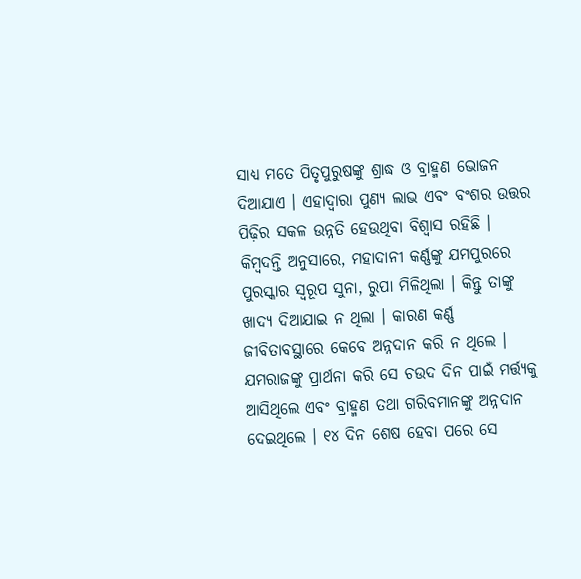ସାଧ୍ୟ ମତେ ପିତୃପୁରୁଷଙ୍କୁ ଶ୍ରାଦ୍ଧ ଓ ବ୍ରାହ୍ମଣ ଭୋଜନ ଦିଆଯାଏ । ଏହାଦ୍ୱାରା ପୁଣ୍ୟ ଲାଭ ଏବଂ ବଂଶର ଉତ୍ତର ପିଢ଼ିର ସକଳ ଉନ୍ନତି ହେଉଥିବା ବିଶ୍ୱାସ ରହିଛି ।
କିମ୍ବଦନ୍ତି ଅନୁସାରେ, ମହାଦାନୀ କର୍ଣ୍ଣଙ୍କୁ ଯମପୁରରେ ପୁରସ୍କାର ସ୍ୱରୂପ ସୁନା, ରୁପା ମିଳିଥିଲା । କିନ୍ତୁ ତାଙ୍କୁ ଖାଦ୍ୟ ଦିଆଯାଇ ନ ଥିଲା । କାରଣ କର୍ଣ୍ଣ ଜୀବିତାବସ୍ଥାରେ କେବେ ଅନ୍ନଦାନ କରି ନ ଥିଲେ । ଯମରାଜଙ୍କୁ ପ୍ରାର୍ଥନା କରି ସେ ଚଉଦ ଦିନ ପାଇଁ ମର୍ତ୍ତ୍ୟକୁ ଆସିଥିଲେ ଏବଂ ବ୍ରାହ୍ମଣ ତଥା ଗରିବମାନଙ୍କୁ ଅନ୍ନଦାନ ଦେଇଥିଲେ । ୧୪ ଦିନ ଶେଷ ହେବା ପରେ ସେ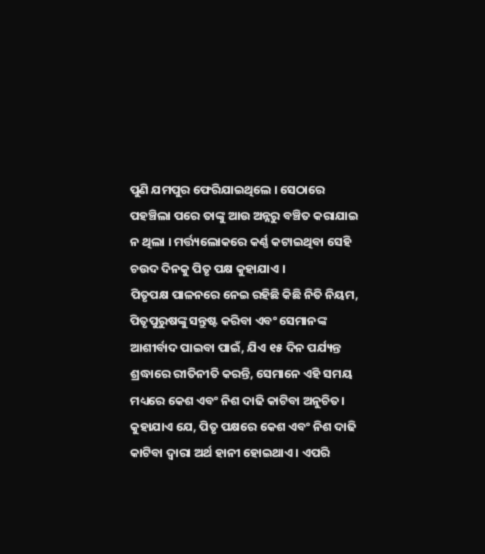ପୁଣି ଯମପୁର ଫେରିଯାଇଥିଲେ । ସେଠାରେ ପହଞ୍ଚିଲା ପରେ ତାଙ୍କୁ ଆଉ ଅନ୍ନରୁ ବଞ୍ଚିତ କରାଯାଇ ନ ଥିଲା । ମର୍ତ୍ତ୍ୟଲୋକରେ କର୍ଣ୍ଣ କଟାଇଥିବା ସେହି ଚଉଦ ଦିନକୁ ପିତୃ ପକ୍ଷ କୁହାଯାଏ ।
ପିତୃପକ୍ଷ ପାଳନରେ ନେଇ ରହିଛି କିଛି ନିତି ନିୟମ, ପିତୃପୁରୁଷଙ୍କୁ ସନ୍ତୁଷ୍ଟ କରିବା ଏବଂ ସେମାନଙ୍କ ଆଶୀର୍ବାଦ ପାଇବା ପାଇଁ, ଯିଏ ୧୫ ଦିନ ପର୍ଯ୍ୟନ୍ତ ଶ୍ରଦ୍ଧାରେ ରୀତିନୀତି କରନ୍ତି, ସେମାନେ ଏହି ସମୟ ମଧ୍ୟରେ କେଶ ଏବଂ ନିଶ ଦାଢି କାଟିବା ଅନୁଚିତ। କୁହାଯାଏ ଯେ, ପିତୃ ପକ୍ଷରେ କେଶ ଏବଂ ନିଶ ଦାଢି କାଟିବା ଦ୍ୱାରା ଅର୍ଥ ହାନୀ ହୋଇଥାଏ । ଏପରି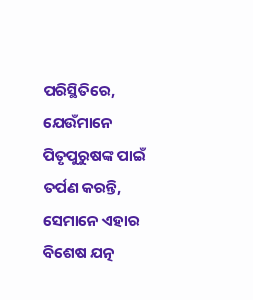ପରିସ୍ଥିତିରେ, ଯେଉଁମାନେ ପିତୃପୁରୁଷଙ୍କ ପାଇଁ ତର୍ପଣ କରନ୍ତି, ସେମାନେ ଏହାର ବିଶେଷ ଯତ୍ନ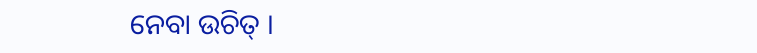ନେବା ଉଚିତ୍ ।